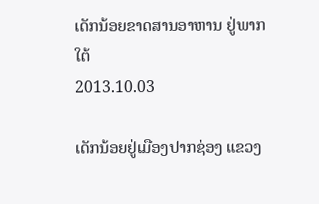ເດັກນ້ອຍຂາດສານອາຫານ ຢູ່ພາກໃຕ້
2013.10.03

ເດັກນ້ອຍຢູ່ເມືອງປາກຊ່ອງ ແຂວງ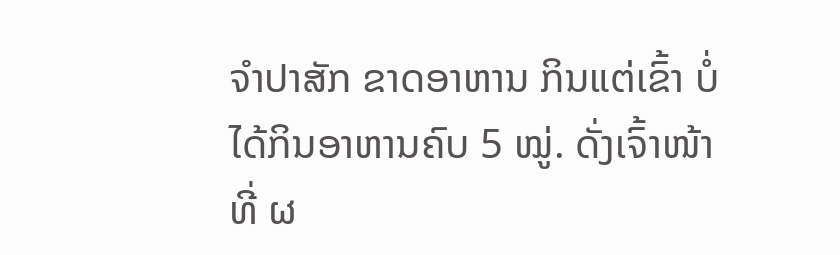ຈໍາປາສັກ ຂາດອາຫານ ກິນແຕ່ເຂົ້າ ບໍ່ໄດ້ກິນອາຫານຄົບ 5 ໝູ່. ດັ່ງເຈົ້າໜ້າທີ່ ຜ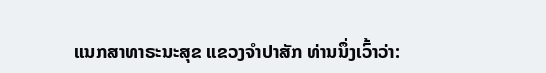ແນກສາທາຣະນະສຸຂ ແຂວງຈໍາປາສັກ ທ່ານນຶ່ງເວົ້າວ່າ: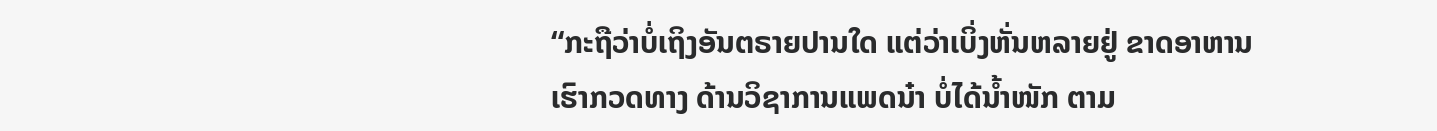“ກະຖືວ່າບໍ່ເຖິງອັນຕຣາຍປານໃດ ແຕ່ວ່າເບິ່ງຫັ່ນຫລາຍຢູ່ ຂາດອາຫານ ເຮົາກວດທາງ ດ້ານວິຊາການແພດນ໋າ ບໍ່ໄດ້ນໍ້າໜັກ ຕາມ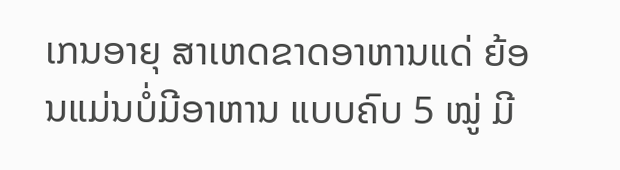ເກນອາຍຸ ສາເຫດຂາດອາຫານແດ່ ຍ້ອນແມ່ນບໍ່ມີອາຫານ ແບບຄົບ 5 ໝູ່ ມີ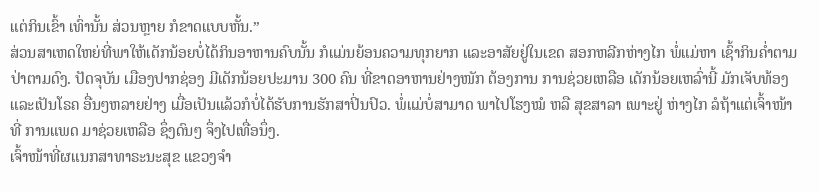ແຕ່ກິນເຂົ້າ ເທົ່ານັ້ນ ສ່ວນຫຼາຍ ກໍຂາດແບບຫັ້ນ.”
ສ່ວນສາເຫດໃຫຍ່ທີ່ພາໃຫ້ເດັກນ້ອຍບໍ່ໄດ້ກິນອາຫານຄົບນັ້ນ ກໍແມ່ນຍ້ອນຄວາມທຸກຍາກ ແລະອາສັຍຢູ່ໃນເຂດ ສອກຫລີກຫ່າງໄກ ພໍ່ແມ່ຫາ ເຊົ້າກິນຄໍ່າຕາມປ່າຕາມດົງ. ປັດຈຸບັນ ເມືອງປາກຊ່ອງ ມີເດັກນ້ອຍປະມານ 300 ຄົນ ທີ່ຂາດອາຫານຢ່າງໜັກ ຕ້ອງການ ການຊ່ວຍເຫລືອ ເດັກນ້ອຍເຫລົ່ານີ້ ມັກເຈັບທ້ອງແລະເປັນໂຣຄ ອື່ນໆຫລາຍຢ່າງ ເມື່ອເປັນແລ້ວກໍບໍ່ໄດ້ຮັບການຮັກສາປິ່ນປົວ. ພໍ່ແມ່ບໍ່ສາມາດ ພາໄປໂຮງໝໍ ຫລື ສຸຂສາລາ ເພາະຢູ່ ຫ່າງໄກ ລໍຖ້າແຕ່ເຈົ້າໜ້າທີ່ ການແພດ ມາຊ່ວຍເຫລືອ ຊຶ່ງດົນໆ ຈຶ່ງໄປເທື່ອນຶ່ງ.
ເຈົ້າໜ້າທີ່ຜແນກສາທາຣະນະສຸຂ ແຂວງຈໍາ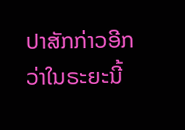ປາສັກກ່າວອີກວ່າໃນຣະຍະນີ້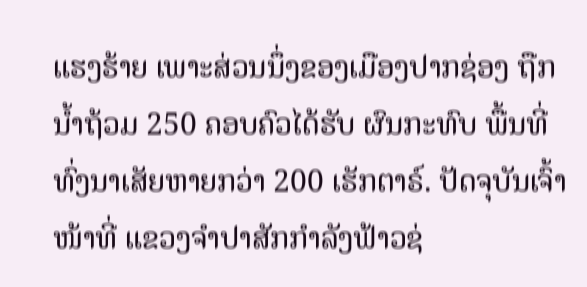ແຮງຮ້າຍ ເພາະສ່ວນນຶ່ງຂອງເມືອງປາກຊ່ອງ ຖືກນໍ້າຖ້ວມ 250 ຄອບຄົວໄດ້ຮັບ ຜົນກະທົບ ພື້ນທີ່ທົ່ງນາເສັຍຫາຍກວ່າ 200 ເຮັກຕາຣ໌. ປັດຈຸບັນເຈົ້າໜ້າທີ່ ແຂວງຈຳປາສັກກຳລັງຟ້າວຊ່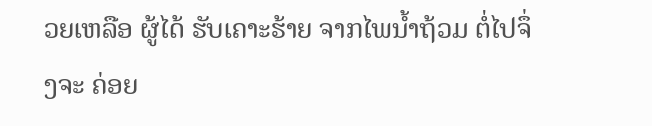ວຍເຫລືອ ຜູ້ໄດ້ ຮັບເຄາະຮ້າຍ ຈາກໄພນໍ້າຖ້ວມ ຕໍ່ໄປຈຶ່ງຈະ ຄ່ອຍ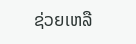ຊ່ວຍເຫລື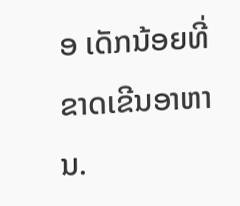ອ ເດັກນ້ອຍທີ່ຂາດເຂີນອາຫານ.